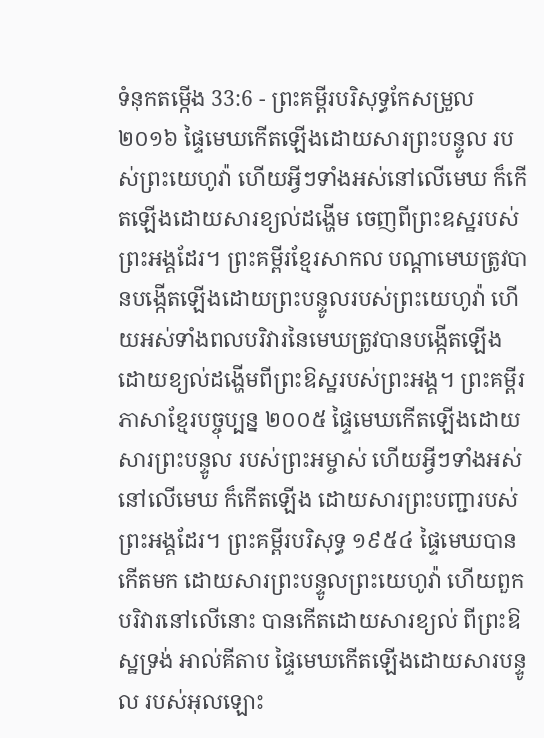ទំនុកតម្កើង 33:6 - ព្រះគម្ពីរបរិសុទ្ធកែសម្រួល ២០១៦ ផ្ទៃមេឃកើតឡើងដោយសារព្រះបន្ទូល របស់ព្រះយេហូវ៉ា ហើយអ្វីៗទាំងអស់នៅលើមេឃ ក៏កើតឡើងដោយសារខ្យល់ដង្ហើម ចេញពីព្រះឧស្ឋរបស់ព្រះអង្គដែរ។ ព្រះគម្ពីរខ្មែរសាកល បណ្ដាមេឃត្រូវបានបង្កើតឡើងដោយព្រះបន្ទូលរបស់ព្រះយេហូវ៉ា ហើយអស់ទាំងពលបរិវារនៃមេឃត្រូវបានបង្កើតឡើងដោយខ្យល់ដង្ហើមពីព្រះឱស្ឋរបស់ព្រះអង្គ។ ព្រះគម្ពីរភាសាខ្មែរបច្ចុប្បន្ន ២០០៥ ផ្ទៃមេឃកើតឡើងដោយសារព្រះបន្ទូល របស់ព្រះអម្ចាស់ ហើយអ្វីៗទាំងអស់នៅលើមេឃ ក៏កើតឡើង ដោយសារព្រះបញ្ជារបស់ព្រះអង្គដែរ។ ព្រះគម្ពីរបរិសុទ្ធ ១៩៥៤ ផ្ទៃមេឃបានកើតមក ដោយសារព្រះបន្ទូលព្រះយេហូវ៉ា ហើយពួកបរិវារនៅលើនោះ បានកើតដោយសារខ្យល់ ពីព្រះឱស្ឋទ្រង់ អាល់គីតាប ផ្ទៃមេឃកើតឡើងដោយសារបន្ទូល របស់អុលឡោះ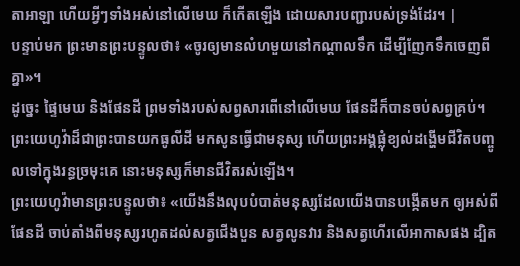តាអាឡា ហើយអ្វីៗទាំងអស់នៅលើមេឃ ក៏កើតឡើង ដោយសារបញ្ជារបស់ទ្រង់ដែរ។ |
បន្ទាប់មក ព្រះមានព្រះបន្ទូលថា៖ «ចូរឲ្យមានលំហមួយនៅកណ្ដាលទឹក ដើម្បីញែកទឹកចេញពីគ្នា»។
ដូច្នេះ ផ្ទៃមេឃ និងផែនដី ព្រមទាំងរបស់សព្វសារពើនៅលើមេឃ ផែនដីក៏បានចប់សព្វគ្រប់។
ព្រះយេហូវ៉ាដ៏ជាព្រះបានយកធូលីដី មកសូនធ្វើជាមនុស្ស ហើយព្រះអង្គផ្លុំខ្យល់ដង្ហើមជីវិតបញ្ចូលទៅក្នុងរន្ធច្រមុះគេ នោះមនុស្សក៏មានជីវិតរស់ឡើង។
ព្រះយេហូវ៉ាមានព្រះបន្ទូលថា៖ «យើងនឹងលុបបំបាត់មនុស្សដែលយើងបានបង្កើតមក ឲ្យអស់ពីផែនដី ចាប់តាំងពីមនុស្សរហូតដល់សត្វជើងបួន សត្វលូនវារ និងសត្វហើរលើអាកាសផង ដ្បិត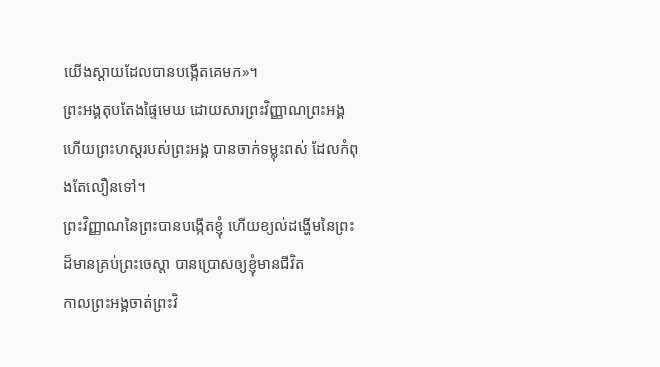យើងស្តាយដែលបានបង្កើតគេមក»។
ព្រះអង្គតុបតែងផ្ទៃមេឃ ដោយសារព្រះវិញ្ញាណព្រះអង្គ ហើយព្រះហស្តរបស់ព្រះអង្គ បានចាក់ទម្លុះពស់ ដែលកំពុងតែលឿនទៅ។
ព្រះវិញ្ញាណនៃព្រះបានបង្កើតខ្ញុំ ហើយខ្យល់ដង្ហើមនៃព្រះដ៏មានគ្រប់ព្រះចេស្តា បានប្រោសឲ្យខ្ញុំមានជីវិត
កាលព្រះអង្គចាត់ព្រះវិ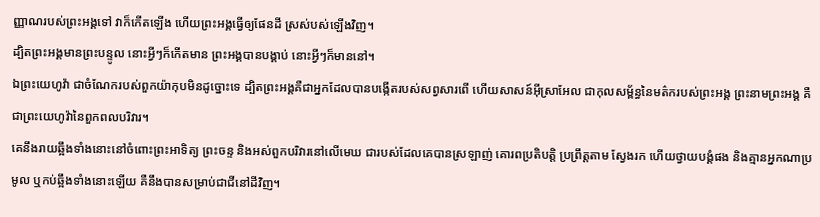ញ្ញាណរបស់ព្រះអង្គទៅ វាក៏កើតឡើង ហើយព្រះអង្គធ្វើឲ្យផែនដី ស្រស់បស់ឡើងវិញ។
ដ្បិតព្រះអង្គមានព្រះបន្ទូល នោះអ្វីៗក៏កើតមាន ព្រះអង្គបានបង្គាប់ នោះអ្វីៗក៏មាននៅ។
ឯព្រះយេហូវ៉ា ជាចំណែករបស់ពួកយ៉ាកុបមិនដូច្នោះទេ ដ្បិតព្រះអង្គគឺជាអ្នកដែលបានបង្កើតរបស់សព្វសារពើ ហើយសាសន៍អ៊ីស្រាអែល ជាកុលសម្ព័ន្ធនៃមត៌ករបស់ព្រះអង្គ ព្រះនាមព្រះអង្គ គឺជាព្រះយេហូវ៉ានៃពួកពលបរិវារ។
គេនឹងរាយឆ្អឹងទាំងនោះនៅចំពោះព្រះអាទិត្យ ព្រះចន្ទ និងអស់ពួកបរិវារនៅលើមេឃ ជារបស់ដែលគេបានស្រឡាញ់ គោរពប្រតិបត្តិ ប្រព្រឹត្តតាម ស្វែងរក ហើយថ្វាយបង្គំផង និងគ្មានអ្នកណាប្រមូល ឬកប់ឆ្អឹងទាំងនោះឡើយ គឺនឹងបានសម្រាប់ជាជីនៅដីវិញ។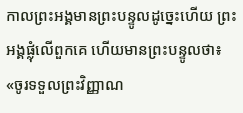កាលព្រះអង្គមានព្រះបន្ទូលដូច្នេះហើយ ព្រះអង្គផ្លុំលើពួកគេ ហើយមានព្រះបន្ទូលថា៖ «ចូរទទួលព្រះវិញ្ញាណ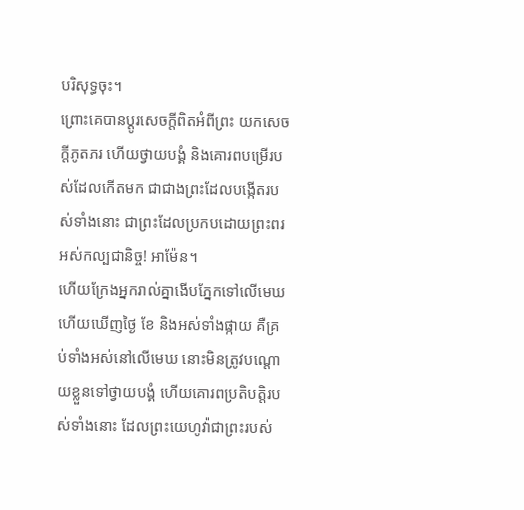បរិសុទ្ធចុះ។
ព្រោះគេបានប្ដូរសេចក្តីពិតអំពីព្រះ យកសេចក្តីភូតភរ ហើយថ្វាយបង្គំ និងគោរពបម្រើរបស់ដែលកើតមក ជាជាងព្រះដែលបង្កើតរបស់ទាំងនោះ ជាព្រះដែលប្រកបដោយព្រះពរអស់កល្បជានិច្ច! អាម៉ែន។
ហើយក្រែងអ្នករាល់គ្នាងើបភ្នែកទៅលើមេឃ ហើយឃើញថ្ងៃ ខែ និងអស់ទាំងផ្កាយ គឺគ្រប់ទាំងអស់នៅលើមេឃ នោះមិនត្រូវបណ្ដោយខ្លួនទៅថ្វាយបង្គំ ហើយគោរពប្រតិបត្តិរបស់ទាំងនោះ ដែលព្រះយេហូវ៉ាជាព្រះរបស់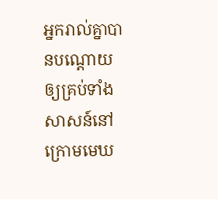អ្នករាល់គ្នាបានបណ្ដោយឲ្យគ្រប់ទាំងសាសន៍នៅក្រោមមេឃ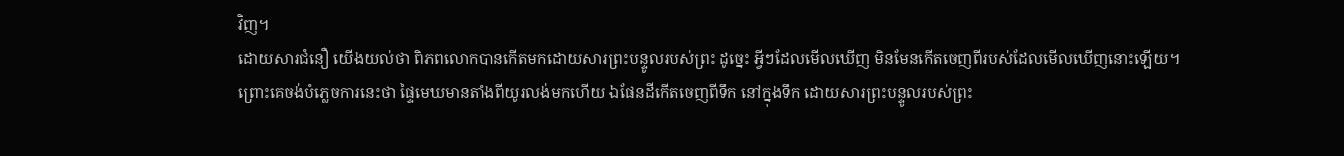វិញ។
ដោយសារជំនឿ យើងយល់ថា ពិភពលោកបានកើតមកដោយសារព្រះបន្ទូលរបស់ព្រះ ដូច្នេះ អ្វីៗដែលមើលឃើញ មិនមែនកើតចេញពីរបស់ដែលមើលឃើញនោះឡើយ។
ព្រោះគេចង់បំភ្លេចការនេះថា ផ្ទៃមេឃមានតាំងពីយូរលង់មកហើយ ឯផែនដីកើតចេញពីទឹក នៅក្នុងទឹក ដោយសារព្រះបន្ទូលរបស់ព្រះ